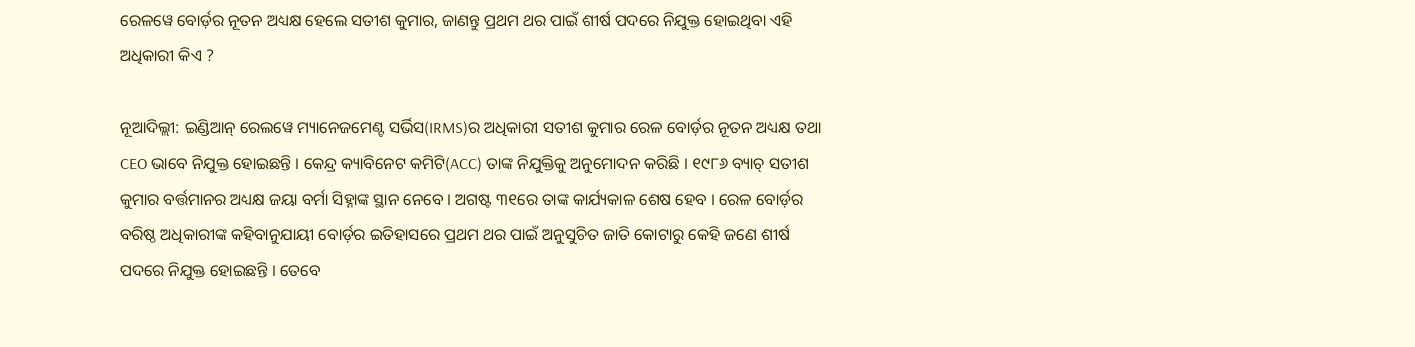ରେଳୱେ ବୋର୍ଡ଼ର ନୂତନ ଅଧ୍ୟକ୍ଷ ହେଲେ ସତୀଶ କୁମାର, ଜାଣନ୍ତୁ ପ୍ରଥମ ଥର ପାଇଁ ଶୀର୍ଷ ପଦରେ ନିଯୁକ୍ତ ହୋଇଥିବା ଏହି ଅଧିକାରୀ କିଏ ?

ନୂଆଦିଲ୍ଲୀ: ଇଣ୍ଡିଆନ୍ ରେଲୱେ ମ୍ୟାନେଜମେଣ୍ଟ ସର୍ଭିସ(IRMS)ର ଅଧିକାରୀ ସତୀଶ କୁମାର ରେଳ ବୋର୍ଡ଼ର ନୂତନ ଅଧ୍ୟକ୍ଷ ତଥା CEO ଭାବେ ନିଯୁକ୍ତ ହୋଇଛନ୍ତି । କେନ୍ଦ୍ର କ୍ୟାବିନେଟ କମିଟି(ACC) ତାଙ୍କ ନିଯୁକ୍ତିକୁ ଅନୁମୋଦନ କରିଛି । ୧୯୮୬ ବ୍ୟାଚ୍ ସତୀଶ କୁମାର ବର୍ତ୍ତମାନର ଅଧ୍ୟକ୍ଷ ଜୟା ବର୍ମା ସିହ୍ନାଙ୍କ ସ୍ଥାନ ନେବେ । ଅଗଷ୍ଟ ୩୧ରେ ତାଙ୍କ କାର୍ଯ୍ୟକାଳ ଶେଷ ହେବ । ରେଳ ବୋର୍ଡ଼ର ବରିଷ୍ଠ ଅଧିକାରୀଙ୍କ କହିବାନୁଯାୟୀ ବୋର୍ଡ଼ର ଇତିହାସରେ ପ୍ରଥମ ଥର ପାଇଁ ଅନୁସୁଚିତ ଜାତି କୋଟାରୁ କେହି ଜଣେ ଶୀର୍ଷ ପଦରେ ନିଯୁକ୍ତ ହୋଇଛନ୍ତି । ତେବେ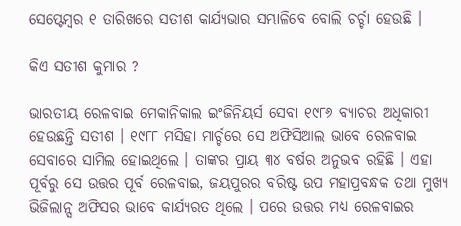ସେପ୍ଟେମ୍ବର ୧ ତାରିଖରେ ସତୀଶ କାର୍ଯ୍ୟଭାର ସମ୍ଭାଳିବେ ବୋଲି ଚର୍ଚ୍ଚା ହେଉଛି ।

କିଏ ସତୀଶ କୁମାର ?

ଭାରତୀୟ ରେଳବାଇ ମେକାନିକାଲ ଇଂଜିନିୟର୍ସ ସେବା ୧୯୮୬ ବ୍ୟାଚର ଅଧିକାରୀ ହେଉଛନ୍ତି ସତୀଶ । ୧୯୮୮ ମସିହା ମାର୍ଚ୍ଚରେ ସେ ଅଫିସିଆଲ ଭାବେ ରେଳବାଇ ସେବାରେ ସାମିଲ ହୋଇଥିଲେ । ତାଙ୍କର ପ୍ରାୟ ୩୪ ବର୍ଷର ଅନୁଭବ ରହିଛି । ଏହା ପୂର୍ବରୁ ସେ ଉତ୍ତର ପୂର୍ବ ରେଳବାଇ, ଜୟପୁରର ବରିଷ୍ଟ ଉପ ମହାପ୍ରବନ୍ଧକ ତଥା ମୁଖ୍ୟ ଭିଜିଲାନ୍ସ ଅଫିସର ଭାବେ କାର୍ଯ୍ୟରତ ଥିଲେ । ପରେ ଉତ୍ତର ମଧ୍ୟ ରେଳବାଇର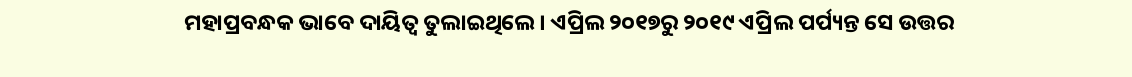ମହାପ୍ରବନ୍ଧକ ଭାବେ ଦାୟିତ୍ୱ ତୁଲାଇଥିଲେ । ଏପ୍ରିଲ ୨୦୧୭ରୁ ୨୦୧୯ ଏପ୍ରିଲ ପର୍ପ୍ୟନ୍ତ ସେ ଉତ୍ତର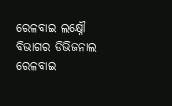ରେଳବାଇ ଲକ୍ଷ୍ନୌ ବିଭାଗର ଡିଭିଜନାଲ ରେଳବାଇ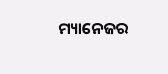ମ୍ୟାନେଜର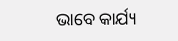ଭାବେ କାର୍ଯ୍ୟ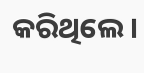କରିଥିଲେ ।